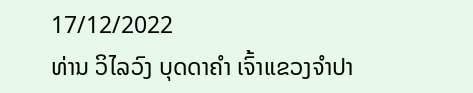17/12/2022
ທ່ານ ວິໄລວົງ ບຸດດາຄຳ ເຈົ້າແຂວງຈຳປາ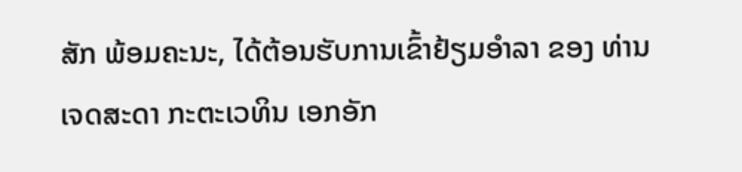ສັກ ພ້ອມຄະນະ, ໄດ້ຕ້ອນຮັບການເຂົ້າຢ້ຽມອຳລາ ຂອງ ທ່ານ ເຈດສະດາ ກະຕະເວທິນ ເອກອັກ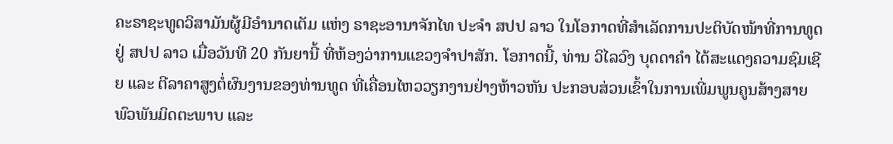ຄະຣາຊະທູດວິສາມັນຜູ້ມີອຳນາດເຕັມ ແຫ່ງ ຣາຊະອານາຈັກໄທ ປະຈຳ ສປປ ລາວ ໃນໂອກາດທີ່ສຳເລັດການປະຕິບັດໜ້າທີ່ການທູດຢູ່ ສປປ ລາວ ເມື່ອວັນທີ 20 ກັນຍານີ້ ທີ່ຫ້ອງວ່າການແຂວງຈຳປາສັກ. ໂອກາດນີ້, ທ່ານ ວິໄລວົງ ບຸດດາຄຳ ໄດ້ສະແດງຄວາມຊົມເຊີຍ ແລະ ຕີລາຄາສູງຕໍ່ຜົນງານຂອງທ່ານທູດ ທີ່ເຄື່ອນໄຫວວຽກງານຢ່າງຫ້າວຫັນ ປະກອບສ່ວນເຂົ້າໃນການເພີ່ມພູນຄູນສ້າງສາຍພົວພັນມິດຕະພາບ ແລະ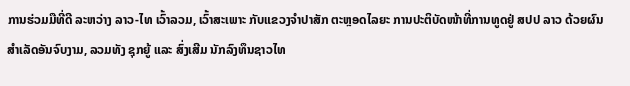ການຮ່ວມມືທີ່ດີ ລະຫວ່າງ ລາວ-ໄທ ເວົ້າລວມ, ເວົ້າສະເພາະ ກັບແຂວງຈຳປາສັກ ຕະຫຼອດໄລຍະ ການປະຕິບັດໜ້າທີ່ການທູດຢູ່ ສປປ ລາວ ດ້ວຍຜົນສຳເລັດອັນຈົບງາມ, ລວມທັງ ຊຸກຍູ້ ແລະ ສົ່ງເສີມ ນັກລົງທຶນຊາວໄທ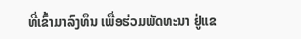ທີ່ເຂົ້າມາລົງທຶນ ເພື່ອຮ່ວມພັດທະນາ ຢູ່ແຂ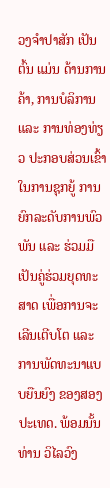ວງຈຳປາສັກ ເປັນຕົ້ນ ແມ່ນ ດ້ານການຄ້າ, ການບໍລິການ ແລະ ການທ່ອງທ່ຽວ ປະກອບສ່ວນເຂົ້າໃນການຊຸກຍູ້ ການຍົກລະດັບການພົວພັນ ແລະ ຮ່ວມມືເປັນຄູ່ຮ່ວມຍຸດທະສາດ ເພື່ອການຈະເລີນເຕີບໂຕ ແລະ ການພັດທະນາແບບຍືນຍົງ ຂອງສອງປະເທດ. ພ້ອມນັ້ນ ທ່ານ ວິໄລວົງ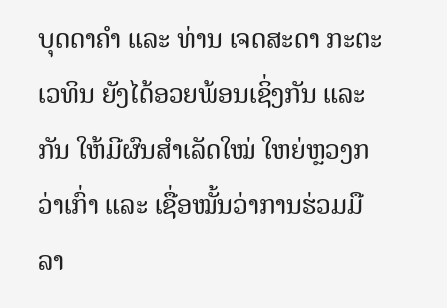ບຸດດາຄຳ ແລະ ທ່ານ ເຈດສະດາ ກະຕະເວທິນ ຍັງໄດ້ອວຍພ້ອນເຊິ່ງກັນ ແລະ ກັນ ໃຫ້ມີຜົນສຳເລັດໃໝ່ ໃຫຍ່ຫຼວງກວ່າເກົ່າ ແລະ ເຊື່ອໝັ້ນວ່າການຮ່ວມມື ລາ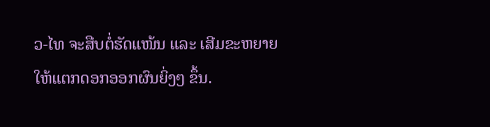ວ-ໄທ ຈະສືບຕໍ່ຮັດແໜ້ນ ແລະ ເສີມຂະຫຍາຍໃຫ້ແຕກດອກອອກຜົນຍິ່ງໆ ຂຶ້ນ.